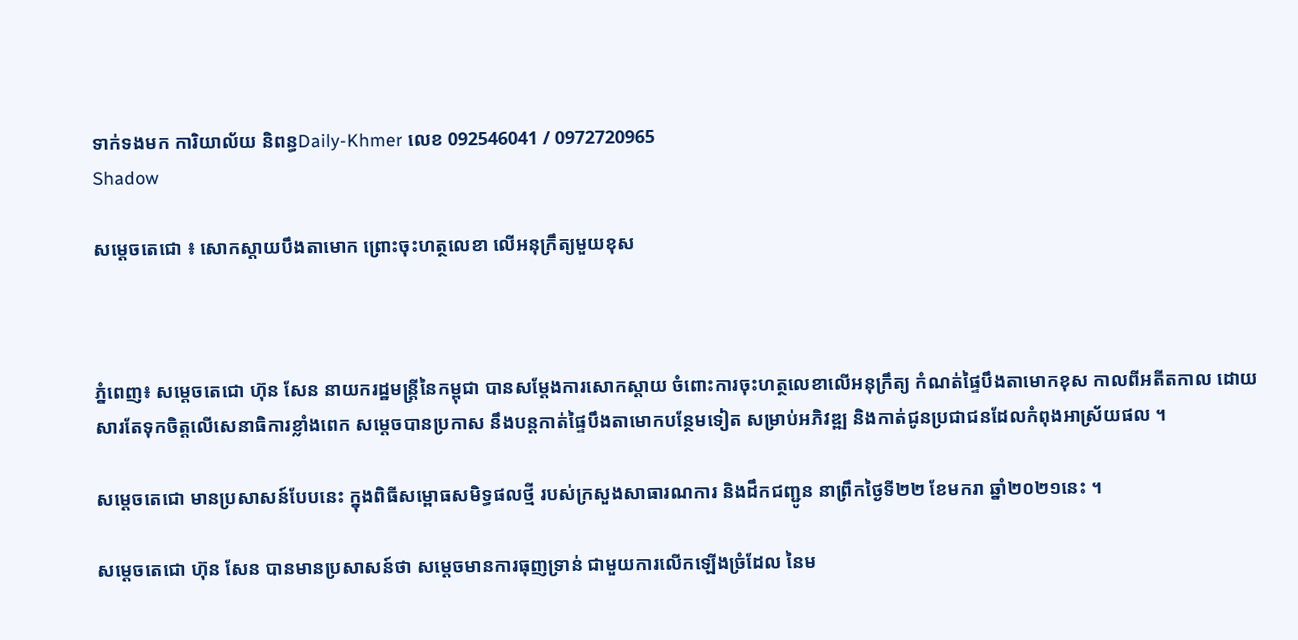ទាក់ទងមក ការិយាល័យ និពន្ធDaily-Khmer លេខ 092546041 / 0972720965
Shadow

សម្ដេចតេជោ ៖ សោកស្ដាយបឹងតាមោក ព្រោះចុះហត្ថលេខា លើអនុក្រឹត្យមួយខុស



ភ្នំពេញ៖ សម្តេចតេជោ ហ៊ុន សែន នាយករដ្ឋមន្ត្រីនៃកម្ពុជា បានសម្ដែងការសោកស្ដាយ ចំពោះការចុះហត្ថលេខាលើអនុក្រឹត្យ កំណត់ផ្ទៃបឹងតាមោកខុស កាលពីអតីតកាល ដោយសារតែទុកចិត្តលើសេនាធិការខ្លាំងពេក សម្ដេចបានប្រកាស នឹងបន្តកាត់ផ្ទៃបឹងតាមោកបន្ថែមទៀត សម្រាប់អភិវឌ្ឍ និងកាត់ជូនប្រជាជនដែលកំពុងអាស្រ័យផល ។

សម្តេចតេជោ មានប្រសាសន៍បែបនេះ ក្នុងពិធីសម្ពោធសមិទ្ធផលថ្មី របស់ក្រសួងសាធារណការ និងដឹកជញ្ជូន នាព្រឹកថ្ងៃទី២២ ខែមករា ឆ្នាំ២០២១នេះ ។

សម្ដេចតេជោ ហ៊ុន សែន បានមានប្រសាសន៍ថា សម្ដេចមានការធុញទ្រាន់ ជាមួយការលើកឡើងច្រំដែល នៃម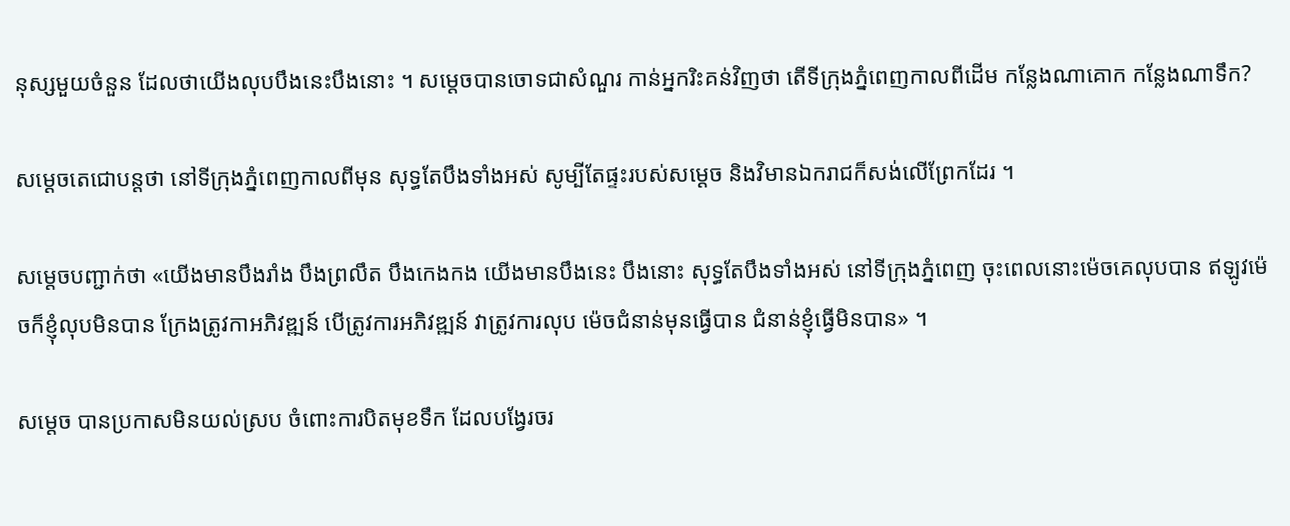នុស្សមួយចំនួន ដែលថាយើងលុបបឹងនេះបឹងនោះ ។ សម្ដេចបានចោទជាសំណួរ កាន់អ្នករិះគន់វិញថា តើទីក្រុងភ្នំពេញកាលពីដើម កន្លែងណាគោក កន្លែងណាទឹក?

សម្ដេចតេជោបន្តថា នៅទីក្រុងភ្នំពេញកាលពីមុន សុទ្ធតែបឹងទាំងអស់ សូម្បីតែផ្ទះរបស់សម្ដេច និងវិមានឯករាជក៏សង់លើព្រែកដែរ ។

សម្ដេចបញ្ជាក់ថា «យើងមានបឹងរាំង បឹងព្រលឹត បឹងកេងកង យើងមានបឹងនេះ បឹងនោះ សុទ្ធតែបឹងទាំងអស់ នៅទីក្រុងភ្នំពេញ ចុះពេលនោះម៉េចគេលុបបាន ឥឡូវម៉េចក៏ខ្ញុំលុបមិនបាន ក្រែងត្រូវកាអភិវឌ្ឍន៍ បើត្រូវការអភិវឌ្ឍន៍ វាត្រូវការលុប ម៉េចជំនាន់មុនធ្វើបាន ជំនាន់ខ្ញុំធ្វើមិនបាន» ។

សម្ដេច បានប្រកាសមិនយល់ស្រប ចំពោះការបិតមុខទឹក ដែលបង្វែរចរ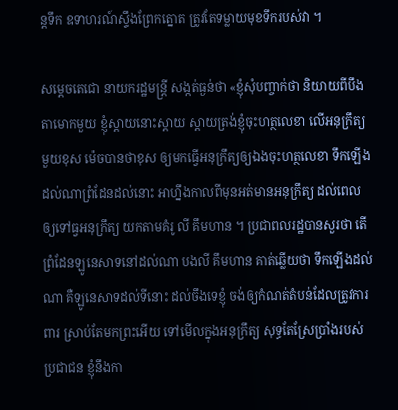ន្តទឹក ឧទាហរណ៍ស្ទឹងព្រែកត្នោត ត្រូវតែទម្លាយមុខទឹករបស់វា ។

សម្ដេចតេជោ នាយករដ្ឋមន្ត្រី សង្កត់ធ្ងន់ថា «ខ្ញុំសុំបញ្ចាក់ថា និយាយពីបឹងតាមោកមួយ ខ្ញុំស្ដាយនោះស្ដាយ ស្ដាយត្រង់ខ្ញុំចុះហត្ថលេខា លើអនុក្រឹត្យមួយខុស ម៉េចបានថាខុស ឲ្យមកធ្វើអនុក្រឹត្យឲ្យឯងចុះហត្ថលេខា ទឹកឡើងដល់ណាព្រំដែនដល់នោះ អាហ្នឹងកាលពីមុនអត់មានអនុក្រឹត្យ ដល់ពេលឲ្យទៅធ្វអនុក្រឹត្យ យកតាមគំរូ លី គឹមហាន ។ ប្រជាពលរដ្ឋបានសួរថា តើព្រំដែនឡូនេសាទនៅដល់ណា បងលី គឹមហាន គាត់ឆ្លើយថា ទឹកឡើងដល់ណា គឺឡូនេសាទដល់ទីនោះ ដល់ចឹងទេខ្ញុំ ចង់ឲ្យកំណត់តំបន់ដែលត្រូវការពារ ស្រាប់តែមកព្រះអើយ ទៅមើលក្នុងអនុក្រឹត្យ សុទ្ធតែស្រែប្រាំងរបស់ប្រជាជន ខ្ញុំនឹងកា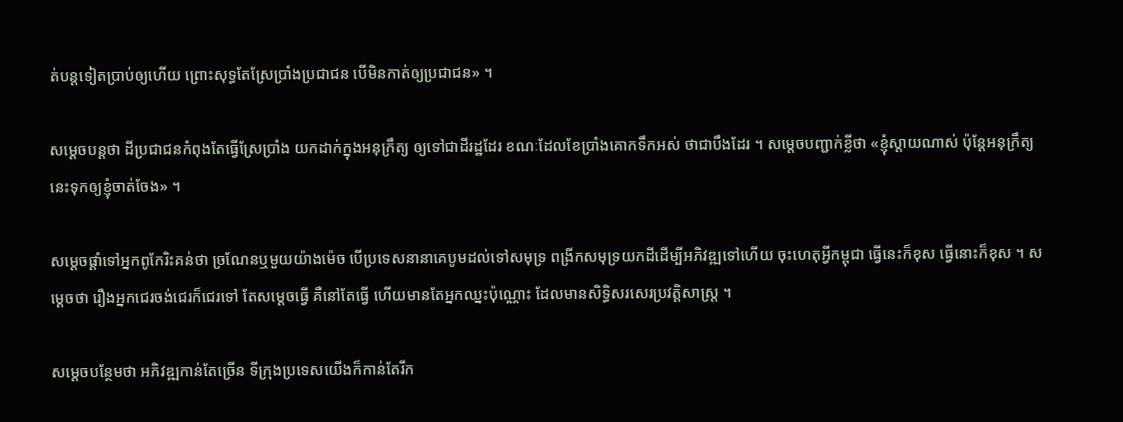ត់បន្តទៀតប្រាប់ឲ្យហើយ ព្រោះសុទ្ធតែស្រែប្រាំងប្រជាជន បើមិនកាត់ឲ្យប្រជាជន» ។

សម្ដេចបន្តថា ដីប្រជាជនកំពុងតែធ្វើស្រែប្រាំង យកដាក់ក្នុងអនុក្រឹត្យ ឲ្យទៅជាដីរដ្ឋដែរ ខណៈដែលខែប្រាំងគោកទឹកអស់ ថាជាបឹងដែរ ។ សម្ដេចបញ្ជាក់ខ្លីថា «ខ្ញុំស្ដាយណាស់ ប៉ុន្តែអនុក្រឹត្យនេះទុកឲ្យខ្ញុំចាត់ចែង» ។

សម្ដេចផ្ដាំទៅអ្នកពូកែរិះគន់ថា ច្រណែនឬមួយយ៉ាងម៉េច បើប្រទេសនានាគេបូមដល់ទៅសមុទ្រ ពង្រីកសមុទ្រយកដីដើម្បីអភិវឌ្ឍទៅហើយ ចុះហេតុអ្វីកម្ពុជា ធ្វើនេះក៏ខុស ធ្វើនោះក៏ខុស ។ សម្ដេចថា រឿងអ្នកជេរចង់ជេរក៏ជេរទៅ តែសម្ដេចធ្វើ គឺនៅតែធ្វើ ហើយមានតែអ្នកឈ្នះប៉ុណ្ណោះ ដែលមានសិទ្ធិសរសេរប្រវត្តិសាស្ត្រ ។

សម្ដេចបន្ថែមថា អភិវឌ្ឍកាន់តែច្រើន ទីក្រុងប្រទេសយើងក៏កាន់តែរីក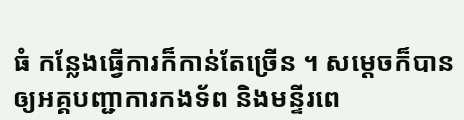ធំ កន្លែងធ្វើការក៏កាន់តែច្រើន ។ សម្ដេចក៏បានឲ្យអគ្គបញ្ជាការកងទ័ព និងមន្ទីរពេ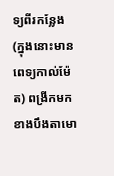ទ្យពីរកន្លែង (ក្នុងនោះមានពេទ្យកាល់ម៉ែត) ពង្រីកមកខាងបឹងតាមោ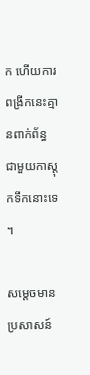ក ហើយការពង្រីកនេះគ្មានពាក់ព័ន្ធ ជាមួយកាស្តុកទឹកនោះទេ ។

សម្ដេចមានប្រសាសន៍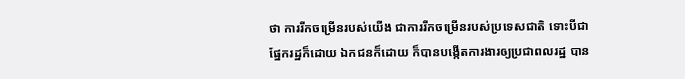ថា ការរីកចម្រើនរបស់យើង ជាការរីកចម្រើនរបស់ប្រទេសជាតិ ទោះបីជាផ្នែករដ្ឋក៏ដោយ ឯកជនក៏ដោយ ក៏បានបង្កើតការងារឲ្យប្រជាពលរដ្ឋ បាន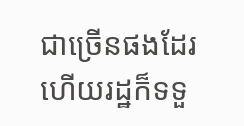ជាច្រើនផងដែរ ហើយរដ្ឋក៏ទទួ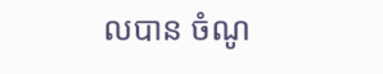លបាន ចំណូ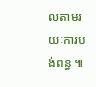លតាមរយៈការបង់ពន្ធ ៕